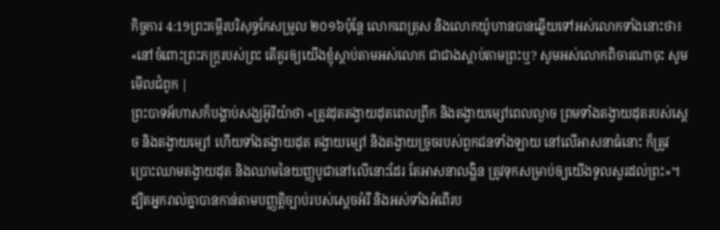កិច្ចការ 4:19ព្រះគម្ពីរបរិសុទ្ធកែសម្រួល ២០១៦ប៉ុន្ដែ លោកពេត្រុស និងលោកយ៉ូហានបានឆ្លើយទៅអស់លោកទាំងនោះថា៖ «នៅចំពោះព្រះភក្ត្ររបស់ព្រះ តើគួរឲ្យយើងខ្ញុំស្តាប់តាមអស់លោក ជាជាងស្តាប់តាមព្រះឬ? សូមអស់លោកពិចារណាចុះ សូមមើលជំពូក |
ព្រះបាទអ័ហាសក៏បង្គាប់សង្ឃអ៊ូរីយ៉ាថា «ត្រូវដុតតង្វាយដុតពេលព្រឹក និងតង្វាយម្សៅពេលល្ងាច ព្រមទាំងតង្វាយដុតរបស់ស្តេច និងតង្វាយម្សៅ ហើយទាំងតង្វាយដុត តង្វាយម្សៅ និងតង្វាយច្រូចរបស់ពួកជនទាំងឡាយ នៅលើអាសនាធំនោះ ក៏ត្រូវប្រោះឈាមតង្វាយដុត និងឈាមនៃយញ្ញបូជានៅលើនោះដែរ តែអាសនាលង្ហិន ត្រូវទុកសម្រាប់ឲ្យយើងទូលសួរដល់ព្រះ»។
ដ្បិតអ្នករាល់គ្នាបានកាន់តាមបញ្ញត្តិច្បាប់របស់ស្តេចអំរី និងអស់ទាំងអំពើរប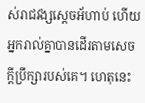ស់រាជវង្សស្ដេចអ័ហាប់ ហើយអ្នករាល់គ្នាបានដើរតាមសេចក្ដីប្រឹក្សារបស់គេ។ ហេតុនេះ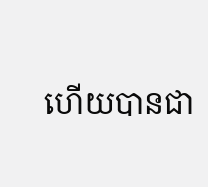ហើយបានជា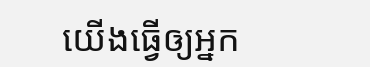យើងធ្វើឲ្យអ្នក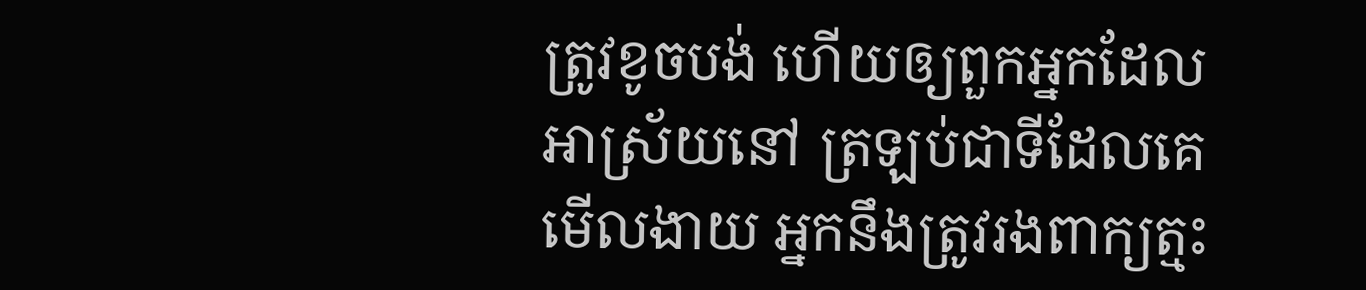ត្រូវខូចបង់ ហើយឲ្យពួកអ្នកដែលអាស្រ័យនៅ ត្រឡប់ជាទីដែលគេមើលងាយ អ្នកនឹងត្រូវរងពាក្យត្មះ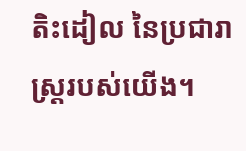តិះដៀល នៃប្រជារាស្ត្ររបស់យើង។